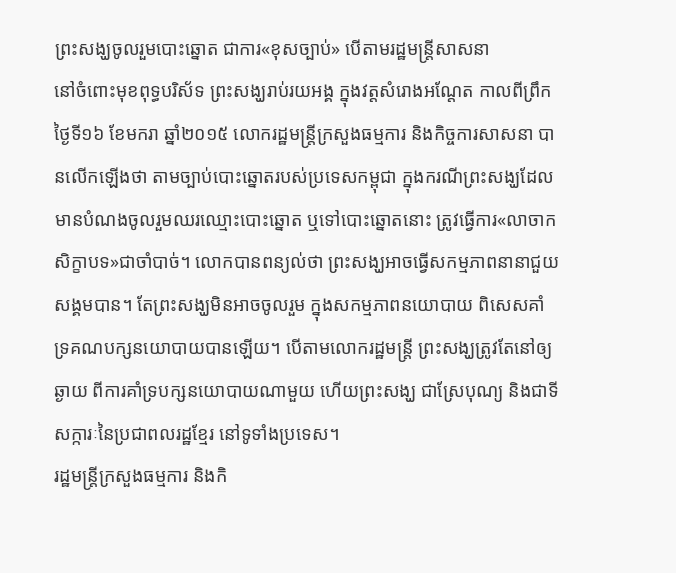ព្រះសង្ឃចូលរួមបោះឆ្នោត ជាការ«ខុសច្បាប់» បើតាមរដ្ឋមន្ត្រីសាសនា
នៅចំពោះមុខពុទ្ធបរិស័ទ ព្រះសង្ឃរាប់រយអង្គ ក្នុងវត្តសំរោងអណ្តែត កាលពីព្រឹកថ្ងៃទី១៦ ខែមករា ឆ្នាំ២០១៥ លោករដ្ឋមន្រ្តីក្រសួងធម្មការ និងកិច្ចការសាសនា បានលើកឡើងថា តាមច្បាប់បោះឆ្នោតរបស់ប្រទេសកម្ពុជា ក្នុងករណីព្រះសង្ឃដែលមានបំណងចូលរួមឈរឈ្មោះបោះឆ្នោត ឬទៅបោះឆ្នោតនោះ ត្រូវធ្វើការ«លាចាកសិក្ខាបទ»ជាចាំបាច់។ លោកបានពន្យល់ថា ព្រះសង្ឃអាចធ្វើសកម្មភាពនានាជួយសង្គមបាន។ តែព្រះសង្ឃមិនអាចចូលរួម ក្នុងសកម្មភាពនយោបាយ ពិសេសគាំទ្រគណបក្សនយោបាយបានឡើយ។ បើតាមលោករដ្ឋមន្ត្រី ព្រះសង្ឃត្រូវតែនៅឲ្យឆ្ងាយ ពីការគាំទ្របក្សនយោបាយណាមួយ ហើយព្រះសង្ឃ ជាស្រែបុណ្យ និងជាទីសក្ការៈនៃប្រជាពលរដ្ឋខ្មែរ នៅទូទាំងប្រទេស។
រដ្ឋមន្រ្តីក្រសួងធម្មការ និងកិ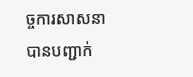ច្ចការសាសនា បានបញ្ជាក់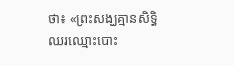ថា៖ «ព្រះសង្ឃគ្មានសិទ្ធិឈរឈ្មោះបោះ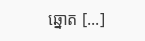ឆ្នោត [...]